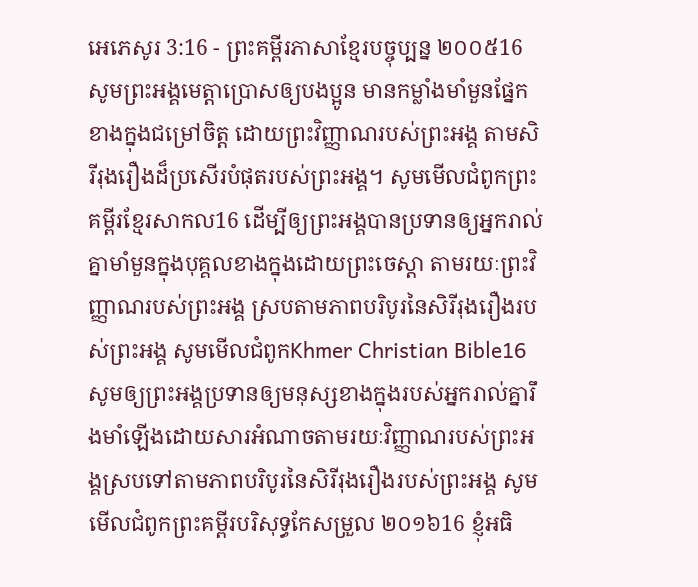អេភេសូរ 3:16 - ព្រះគម្ពីរភាសាខ្មែរបច្ចុប្បន្ន ២០០៥16 សូមព្រះអង្គមេត្តាប្រោសឲ្យបងប្អូន មានកម្លាំងមាំមួនផ្នែកខាងក្នុងជម្រៅចិត្ត ដោយព្រះវិញ្ញាណរបស់ព្រះអង្គ តាមសិរីរុងរឿងដ៏ប្រសើរបំផុតរបស់ព្រះអង្គ។ សូមមើលជំពូកព្រះគម្ពីរខ្មែរសាកល16 ដើម្បីឲ្យព្រះអង្គបានប្រទានឲ្យអ្នករាល់គ្នាមាំមួនក្នុងបុគ្គលខាងក្នុងដោយព្រះចេស្ដា តាមរយៈព្រះវិញ្ញាណរបស់ព្រះអង្គ ស្របតាមភាពបរិបូរនៃសិរីរុងរឿងរបស់ព្រះអង្គ សូមមើលជំពូកKhmer Christian Bible16 សូមឲ្យព្រះអង្គប្រទានឲ្យមនុស្សខាងក្នុងរបស់អ្នករាល់គ្នារឹងមាំឡើងដោយសារអំណាចតាមរយៈវិញ្ញាណរបស់ព្រះអង្គស្របទៅតាមភាពបរិបូរនៃសិរីរុងរឿងរបស់ព្រះអង្គ សូមមើលជំពូកព្រះគម្ពីរបរិសុទ្ធកែសម្រួល ២០១៦16 ខ្ញុំអធិ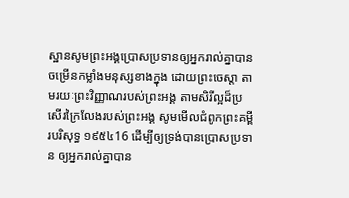ស្ឋានសូមព្រះអង្គប្រោសប្រទានឲ្យអ្នករាល់គ្នាបានចម្រើនកម្លាំងមនុស្សខាងក្នុង ដោយព្រះចេស្ដា តាមរយៈព្រះវិញ្ញាណរបស់ព្រះអង្គ តាមសិរីល្អដ៏ប្រសើរក្រៃលែងរបស់ព្រះអង្គ សូមមើលជំពូកព្រះគម្ពីរបរិសុទ្ធ ១៩៥៤16 ដើម្បីឲ្យទ្រង់បានប្រោសប្រទាន ឲ្យអ្នករាល់គ្នាបាន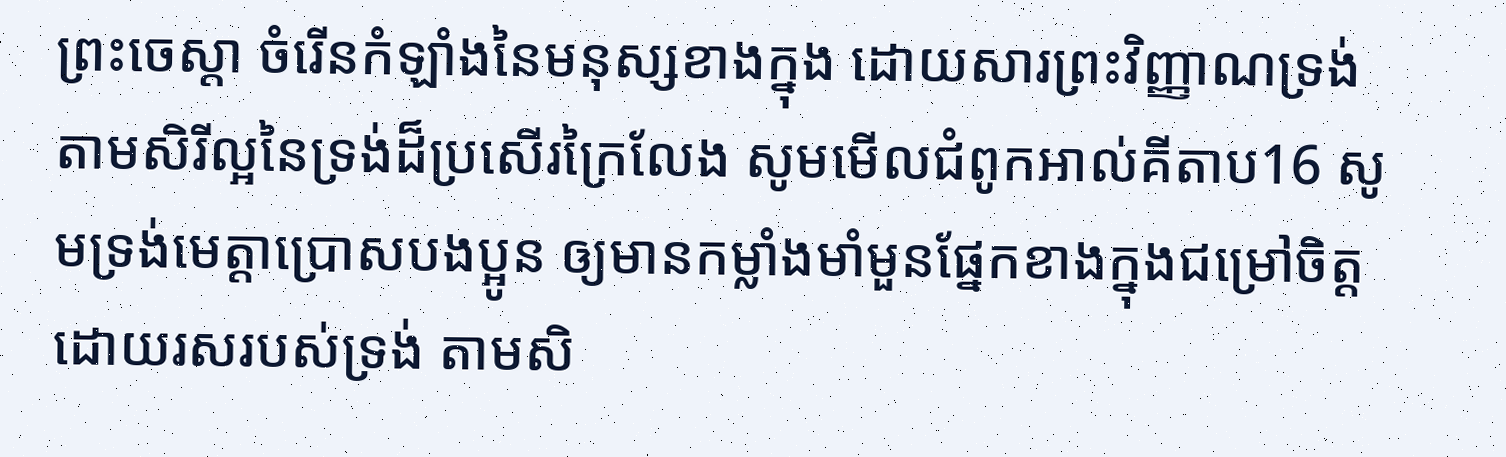ព្រះចេស្តា ចំរើនកំឡាំងនៃមនុស្សខាងក្នុង ដោយសារព្រះវិញ្ញាណទ្រង់ តាមសិរីល្អនៃទ្រង់ដ៏ប្រសើរក្រៃលែង សូមមើលជំពូកអាល់គីតាប16 សូមទ្រង់មេត្ដាប្រោសបងប្អូន ឲ្យមានកម្លាំងមាំមួនផ្នែកខាងក្នុងជម្រៅចិត្ដ ដោយរសរបស់ទ្រង់ តាមសិ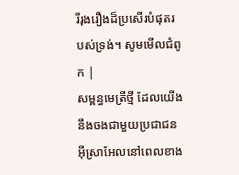រីរុងរឿងដ៏ប្រសើរបំផុតរបស់ទ្រង់។ សូមមើលជំពូក |
សម្ពន្ធមេត្រីថ្មី ដែលយើងនឹងចងជាមួយប្រជាជនអ៊ីស្រាអែលនៅពេលខាង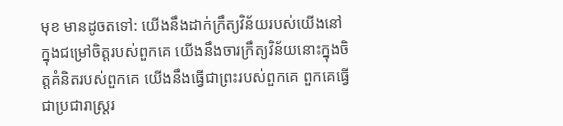មុខ មានដូចតទៅ: យើងនឹងដាក់ក្រឹត្យវិន័យរបស់យើងនៅក្នុងជម្រៅចិត្តរបស់ពួកគេ យើងនឹងចារក្រឹត្យវិន័យនោះក្នុងចិត្តគំនិតរបស់ពួកគេ យើងនឹងធ្វើជាព្រះរបស់ពួកគេ ពួកគេធ្វើជាប្រជារាស្ត្ររ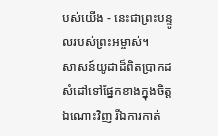បស់យើង - នេះជាព្រះបន្ទូលរបស់ព្រះអម្ចាស់។
សាសន៍យូដាដ៏ពិតប្រាកដសំដៅទៅផ្នែកខាងក្នុងចិត្តឯណោះវិញ រីឯការកាត់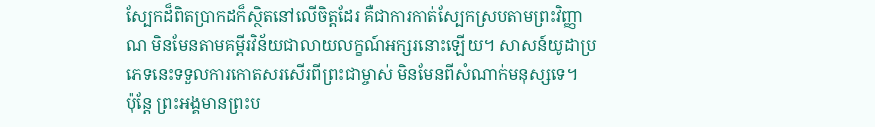ស្បែកដ៏ពិតប្រាកដក៏ស្ថិតនៅលើចិត្តដែរ គឺជាការកាត់ស្បែកស្របតាមព្រះវិញ្ញាណ មិនមែនតាមគម្ពីរវិន័យជាលាយលក្ខណ៍អក្សរនោះឡើយ។ សាសន៍យូដាប្រភេទនេះទទួលការកោតសរសើរពីព្រះជាម្ចាស់ មិនមែនពីសំណាក់មនុស្សទេ។
ប៉ុន្តែ ព្រះអង្គមានព្រះប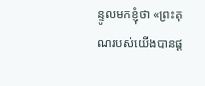ន្ទូលមកខ្ញុំថា «ព្រះគុណរបស់យើងបានផ្ដ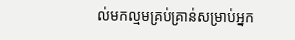ល់មកល្មមគ្រប់គ្រាន់សម្រាប់អ្នក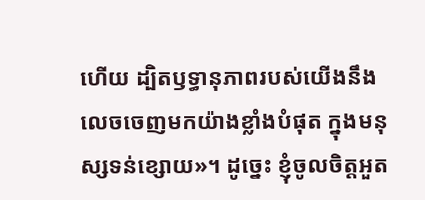ហើយ ដ្បិតឫទ្ធានុភាពរបស់យើងនឹងលេចចេញមកយ៉ាងខ្លាំងបំផុត ក្នុងមនុស្សទន់ខ្សោយ»។ ដូច្នេះ ខ្ញុំចូលចិត្តអួត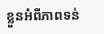ខ្លួនអំពីភាពទន់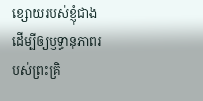ខ្សោយរបស់ខ្ញុំជាង ដើម្បីឲ្យឫទ្ធានុភាពរបស់ព្រះគ្រិ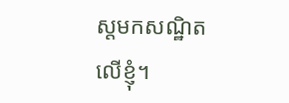ស្តមកសណ្ឋិតលើខ្ញុំ។